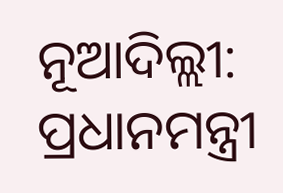ନୂଆଦିଲ୍ଲୀ: ପ୍ରଧାନମନ୍ତ୍ରୀ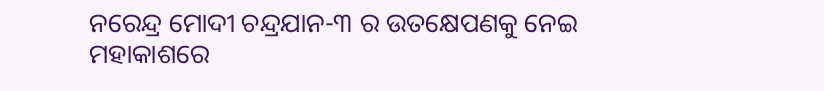ନରେନ୍ଦ୍ର ମୋଦୀ ଚନ୍ଦ୍ରଯାନ-୩ ର ଉତକ୍ଷେପଣକୁ ନେଇ ମହାକାଶରେ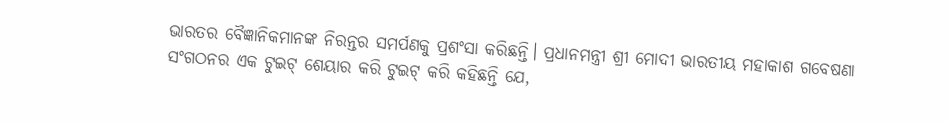ଭାରତର ବୈଜ୍ଞାନିକମାନଙ୍କ ନିରନ୍ତର ସମର୍ପଣକୁ ପ୍ରଶଂସା କରିଛନ୍ତି। ପ୍ରଧାନମନ୍ତ୍ରୀ ଶ୍ରୀ ମୋଦୀ ଭାରତୀୟ ମହାକାଶ ଗବେଷଣା ସଂଗଠନର ଏକ ଟୁଇଟ୍ ଶେୟାର କରି ଟୁଇଟ୍ କରି କହିଛନ୍ତି ଯେ,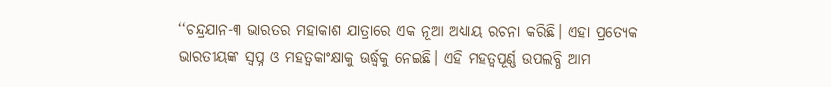‘‘ଚନ୍ଦ୍ରଯାନ-୩ ଭାରତର ମହାକାଶ ଯାତ୍ରାରେ ଏକ ନୂଆ ଅଧ୍ୟାୟ ରଚନା କରିଛି। ଏହା ପ୍ରତ୍ୟେକ ଭାରତୀୟଙ୍କ ସ୍ୱପ୍ନ ଓ ମହତ୍ୱକାଂକ୍ଷାକୁ ଊର୍ଦ୍ଧ୍ୱକୁ ନେଇଛି। ଏହି ମହତ୍ୱପୂର୍ଣ୍ଣ ଉପଲବ୍ଧି ଆମ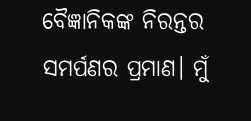ବୈଜ୍ଞାନିକଙ୍କ ନିରନ୍ତର ସମର୍ପଣର ପ୍ରମାଣ। ମୁଁ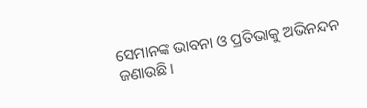ସେମାନଙ୍କ ଭାବନା ଓ ପ୍ରତିଭାକୁ ଅଭିନନ୍ଦନ ଜଣାଉଛି।